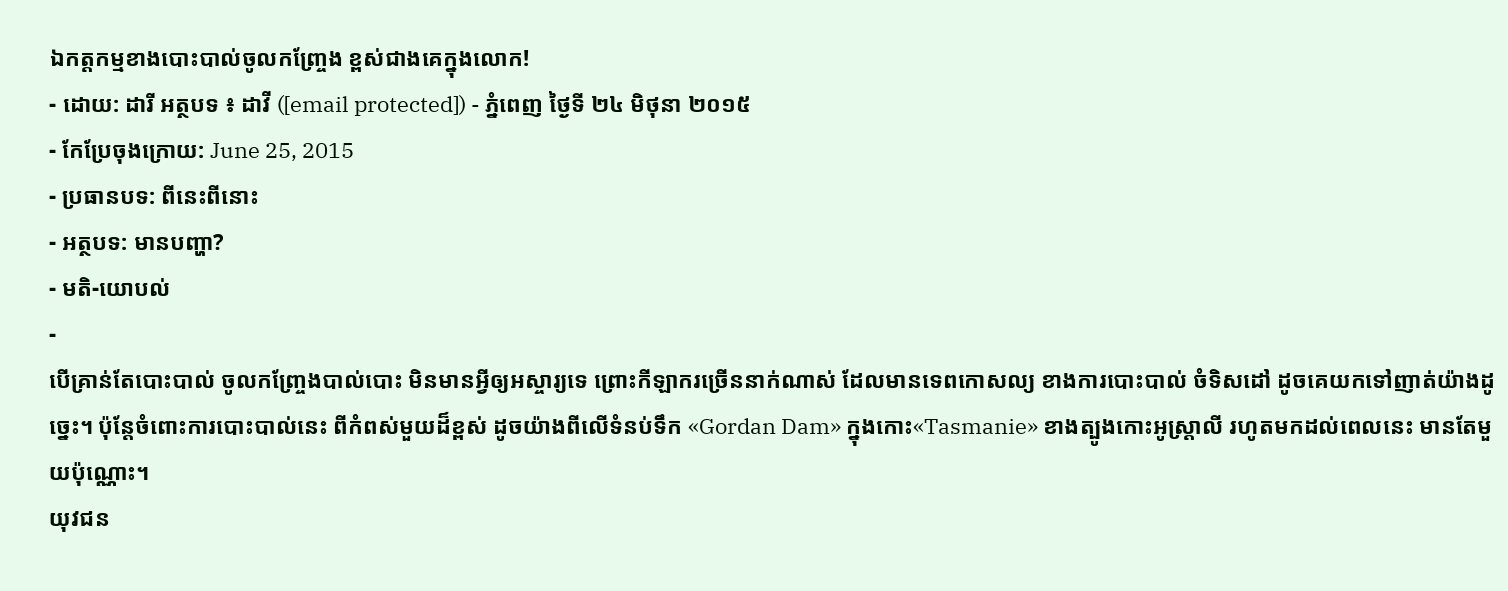ឯកត្តកម្មខាងបោះបាល់ចូលកញ្ច្រែង ខ្ពស់ជាងគេក្នុងលោក!
- ដោយ: ដារី អត្ថបទ ៖ ដាវី ([email protected]) - ភ្នំពេញ ថ្ងៃទី ២៤ មិថុនា ២០១៥
- កែប្រែចុងក្រោយ: June 25, 2015
- ប្រធានបទ: ពីនេះពីនោះ
- អត្ថបទ: មានបញ្ហា?
- មតិ-យោបល់
-
បើគ្រាន់តែបោះបាល់ ចូលកញ្ច្រែងបាល់បោះ មិនមានអ្វីឲ្យអស្ចារ្យទេ ព្រោះកីឡាករច្រើននាក់ណាស់ ដែលមានទេពកោសល្យ ខាងការបោះបាល់ ចំទិសដៅ ដូចគេយកទៅញាត់យ៉ាងដូច្នេះ។ ប៉ុន្តែចំពោះការបោះបាល់នេះ ពីកំពស់មួយដ៏ខ្ពស់ ដូចយ៉ាងពីលើទំនប់ទឹក «Gordan Dam» ក្នុងកោះ«Tasmanie» ខាងត្បូងកោះអូស្ត្រាលី រហូតមកដល់ពេលនេះ មានតែមួយប៉ុណ្ណោះ។
យុវជន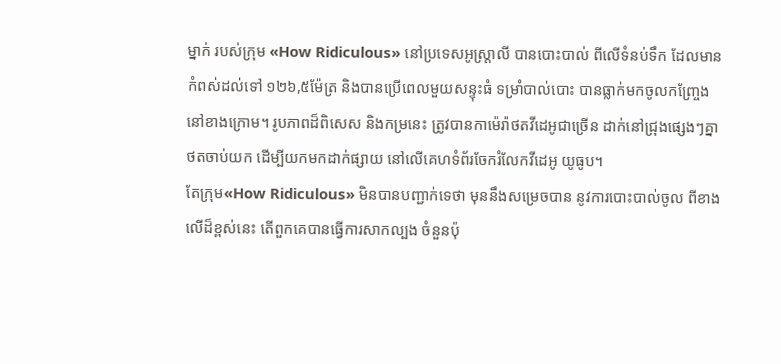ម្នាក់ របស់ក្រុម «How Ridiculous» នៅប្រទេសអូស្ត្រាលី បានបោះបាល់ ពីលើទំនប់ទឹក ដែលមានកំពស់ដល់ទៅ ១២៦,៥ម៉ែត្រ និងបានប្រើពេលមួយសន្ទុះធំ ទម្រាំបាល់បោះ បានធ្លាក់មកចូលកញ្ច្រែង នៅខាងក្រោម។ រូបភាពដ៏ពិសេស និងកម្រនេះ ត្រូវបានកាម៉េរ៉ាថតវីដេអូជាច្រើន ដាក់នៅជ្រុងផ្សេងៗគ្នា ថតចាប់យក ដើម្បីយកមកដាក់ផ្សាយ នៅលើគេហទំព័រចែករំលែកវីដេអូ យូធូប។
តែក្រុម«How Ridiculous» មិនបានបញ្ជាក់ទេថា មុននឹងសម្រេចបាន នូវការបោះបាល់ចូល ពីខាងលើដ៏ខ្ពស់នេះ តើពួកគេបានធ្វើការសាកល្បង ចំនួនប៉ុ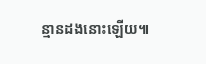ន្មានដងនោះឡើយ៕